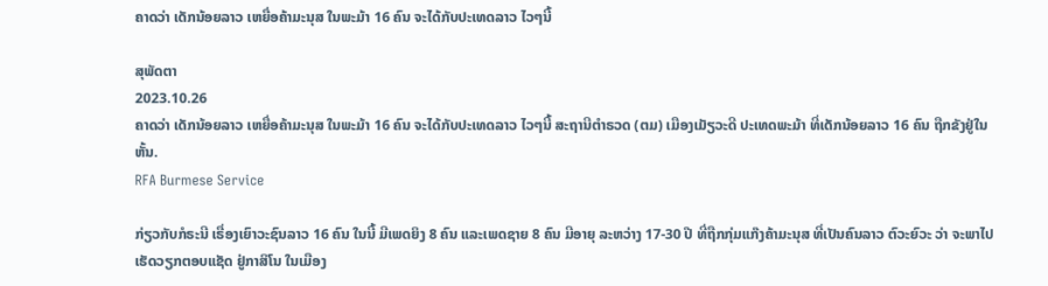ຄາດວ່າ ເດັກນ້ອຍລາວ ເຫຍື່ອຄ້າມະນຸສ ໃນພະມ້າ 16 ຄົນ ຈະໄດ້ກັບປະເທດລາວ ໄວໆນີ້

ສຸພັດຕາ
2023.10.26
ຄາດວ່າ ເດັກນ້ອຍລາວ ເຫຍື່ອຄ້າມະນຸສ ໃນພະມ້າ 16 ຄົນ ຈະໄດ້ກັບປະເທດລາວ ໄວໆນີ້ ສະຖານີຕໍາຣວດ (ຕມ) ເມືອງເມັຽວະດີ ປະເທດພະມ້າ ທີ່ເດັກນ້ອຍລາວ 16 ຄົນ ຖືກຂັງຢູ່ໃນຫັ້ນ.
RFA Burmese Service

ກ່ຽວກັບກໍຣະນີ ເຣື່ອງເຍົາວະຊົນລາວ 16 ຄົນ ໃນນີ້ ມີເພດຍິງ 8 ຄົນ ແລະເພດຊາຍ 8 ຄົນ ມີອາຍຸ ລະຫວ່າງ 17-30 ປີ ທີ່ຖືກກຸ່ມແກ໊ງຄ້າມະນຸສ ທີ່ເປັນຄົນລາວ ຕົວະຍົວະ ວ່າ ຈະພາໄປເຮັດວຽກຕອບແຊັດ ຢູ່ກາສິໂນ ໃນເມືອງ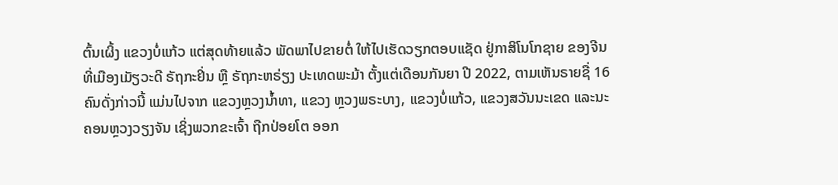ຕົ້ນເຜິ້ງ ແຂວງບໍ່ແກ້ວ ແຕ່ສຸດທ້າຍແລ້ວ ພັດພາໄປຂາຍຕໍ່ ໃຫ້ໄປເຮັດວຽກຕອບແຊັດ ຢູ່ກາສິໂນໂກຊາຍ ຂອງຈີນ ທີ່ເມືອງເມັຽວະດີ ຣັຖກະຢິ່ນ ຫຼື ຣັຖກະຫຣ່ຽງ ປະເທດພະມ້າ ຕັ້ງແຕ່ເດືອນກັນຍາ ປີ 2022, ຕາມເຫັນຣາຍຊື່ 16 ຄົນດັ່ງກ່າວນີ້ ແມ່ນໄປຈາກ ແຂວງຫຼວງນໍ້າທາ, ແຂວງ ຫຼວງພຣະບາງ, ແຂວງບໍ່ແກ້ວ, ແຂວງສວັນນະເຂດ ແລະນະຄອນຫຼວງວຽງຈັນ ເຊິ່ງພວກຂະເຈົ້າ ຖືກປ່ອຍໂຕ ອອກ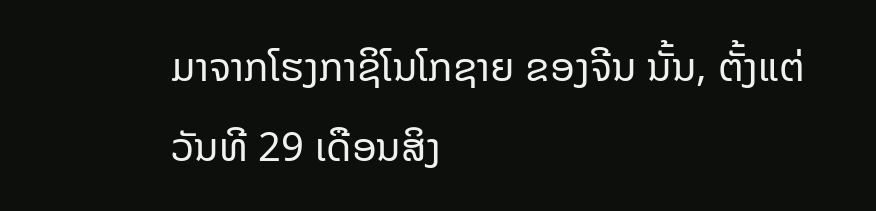ມາຈາກໂຮງກາຊິໂນໂກຊາຍ ຂອງຈີນ ນັ້ນ, ຕັ້ງແຕ່ວັນທີ 29 ເດືອນສິງ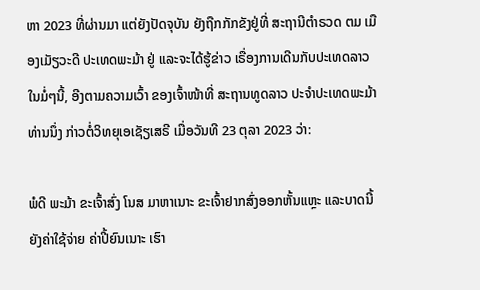ຫາ 2023 ທີ່ຜ່ານມາ ແຕ່ຍັງປັດຈຸບັນ ຍັງຖືກກັກຂັງຢູ່ທີ່ ສະຖານີຕໍາຣວດ ຕມ ເມືອງເມັຽວະດີ ປະເທດພະມ້າ ຢູ່ ແລະຈະໄດ້ຮູ້ຂ່າວ ເຣື່ອງການເດີນກັບປະເທດລາວ ໃນມໍ່ໆນີ້, ອີງຕາມຄວາມເວົ້າ ຂອງເຈົ້າໜ້າທີ່ ສະຖານທູດລາວ ປະຈໍາປະເທດພະມ້າ ທ່ານນຶ່ງ ກ່າວຕໍ່ວິທຍຸເອເຊັຽເສຣີ ເມື່ອວັນທີ 23 ຕຸລາ 2023 ວ່າ:

ພໍດີ ພະມ້າ ຂະເຈົ້າສົ່ງ ໂນສ ມາຫາເນາະ ຂະເຈົ້າຢາກສົ່ງອອກຫັ້ນແຫຼະ ແລະບາດນີ້ ຍັງຄ່າໃຊ້ຈ່າຍ ຄ່າປີ້ຍົນເນາະ ເຮົາ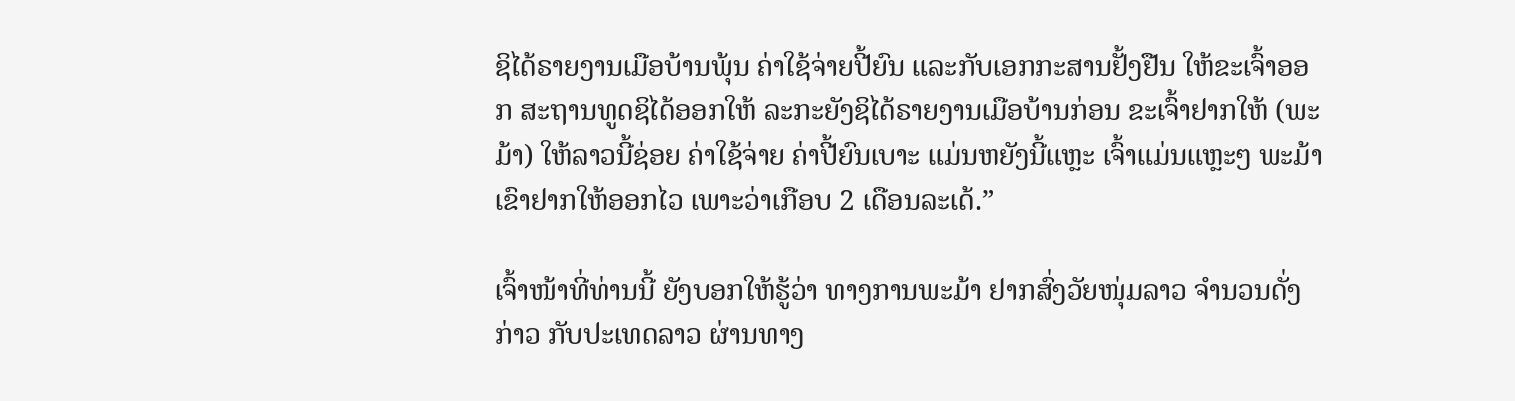ຊິໄດ້ຣາຍງານເມືອບ້ານພຸ້ນ ຄ່າໃຊ້ຈ່າຍປີ້ຍົນ ແລະກັບເອກກະສານຢັ້ງຢືນ ໃຫ້ຂະເຈົ້າອອກ ສະຖານທູດຊິໄດ້ອອກໃຫ້ ລະກະຍັງຊິໄດ້ຣາຍງານເມືອບ້ານກ່ອນ ຂະເຈົ້າຢາກໃຫ້ (ພະມ້າ) ໃຫ້ລາວນີ້ຊ່ອຍ ຄ່າໃຊ້ຈ່າຍ ຄ່າປີ້ຍົນເບາະ ແມ່ນຫຍັງນີ້ແຫຼະ ເຈົ້າແມ່ນແຫຼະໆ ພະມ້າເຂົາຢາກໃຫ້ອອກໄວ ເພາະວ່າເກືອບ 2 ເດືອນລະເດ້.”

ເຈົ້າໜ້າທີ່ທ່ານນີ້ ຍັງບອກໃຫ້ຮູ້ວ່າ ທາງການພະມ້າ ຢາກສົ່ງວັຍໜຸ່ມລາວ ຈໍານວນດັ່ງກ່າວ ກັບປະເທດລາວ ຜ່ານທາງ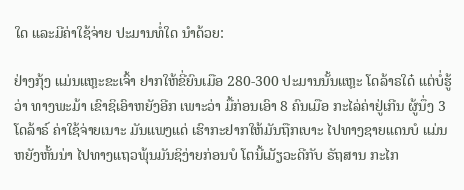ໃດ ແລະມີຄ່າໃຊ້ຈ່າຍ ປະມານທໍ່ໃດ ນໍາດ້ວຍ:

ຢ່າງກຸ້ງ ແມ່ນແຫຼະຂະເຈົ້າ ຢາກໃຫ້ຂີ່ຍົນເມືອ 280-300 ປະມານນັ້ນແຫຼະ ໂດລ້າຣໃດ໋ ແຕ່ບໍ່ຮູ້ວ່າ ທາງພະມ້າ ເຂົາຊິເອົາຫຍັງອີກ ເພາະວ່າ ມື້ກ່ອນເອົາ 8 ຄົນເມືອ ກະໄລ່ຄ່າຢູ່ເກີນ ຜູ້ນຶ່ງ 3 ໂດລ້າຣ໌ ຄ່າໃຊ້ຈ່າຍເນາະ ມັນແພງແດ່ ເຮົາກະຢາກໃຫ້ມັນຖືກເບາະ ໄປທາງຊາຍແດນບໍ ແມ່ນຫຍັງຫັ້ນນ່າ ໄປທາງແຖວພຸ້ນມັນຊິງ່າຍກ່ອນບໍ ໂຕນີ້ເມັຽວະດີກັບ ຣັຖສານ ກະໄກ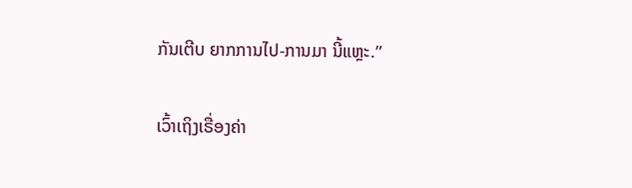ກັນເຕີບ ຍາກການໄປ-ການມາ ນີ້ແຫຼະ.”

ເວົ້າເຖິງເຣື່ອງຄ່າ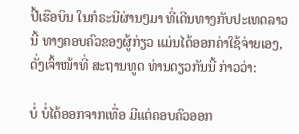ປີ້ເຮືອບິນ ໃນກໍຣະນີຜ່ານໆມາ ທີ່ເດີນທາງກັບປະເທດລາວນີ້ ທາງຄອບຄົວຂອງຜູ້ກ່ຽວ ແມ່ນໄດ້ອອກຄ່າໃຊ້ຈ່າຍເອງ, ດັ່ງເຈົ້າໜ້າທີ່ ສະຖານທູດ ທ່ານດຽວກັນນີ້ ກ່າວວ່າ:

ບໍ່ ບໍ່ໄດ້ອອກຈາກເທື່ອ ມີແຕ່ຄອບຄົວອອກ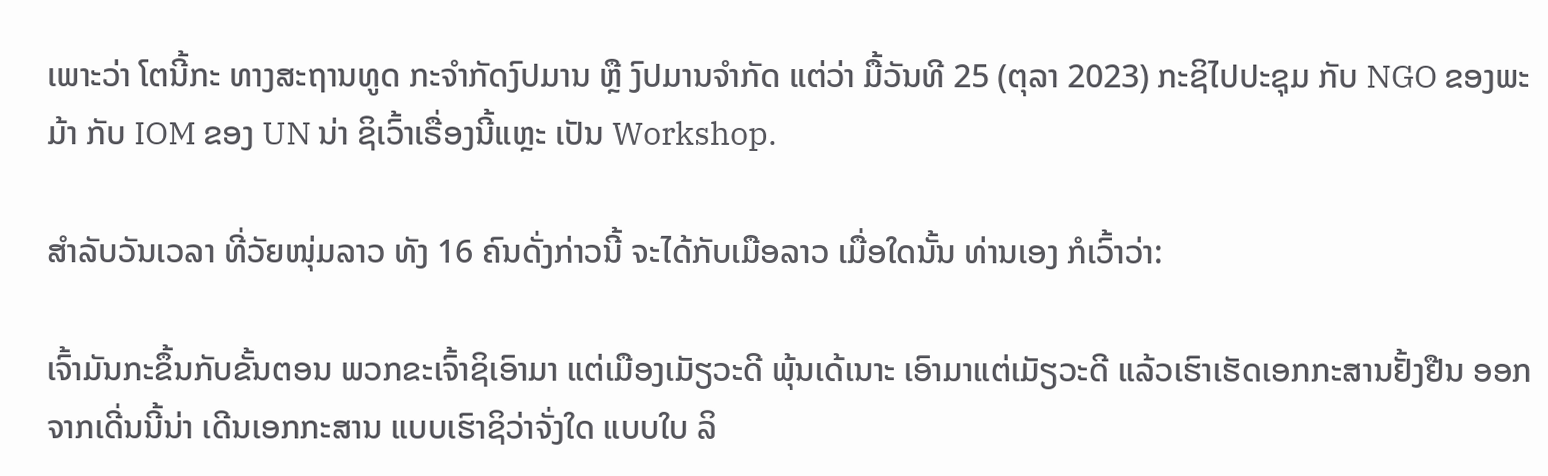ເພາະວ່າ ໂຕນີ້ກະ ທາງສະຖານທູດ ກະຈໍາກັດງົປມານ ຫຼື ງົປມານຈໍາກັດ ແຕ່ວ່າ ມື້ວັນທີ 25 (ຕຸລາ 2023) ກະຊິໄປປະຊຸມ ກັບ NGO ຂອງພະມ້າ ກັບ IOM ຂອງ UN ນ່າ ຊິເວົ້າເຣື່ອງນີ້ແຫຼະ ເປັນ Workshop.

ສໍາລັບວັນເວລາ ທີ່ວັຍໜຸ່ມລາວ ທັງ 16 ຄົນດັ່ງກ່າວນີ້ ຈະໄດ້ກັບເມືອລາວ ເມື່ອໃດນັ້ນ ທ່ານເອງ ກໍເວົ້າວ່າ:

ເຈົ້າມັນກະຂຶ້ນກັບຂັ້ນຕອນ ພວກຂະເຈົ້າຊິເອົາມາ ແຕ່ເມືອງເມັຽວະດີ ພຸ້ນເດ້ເນາະ ເອົາມາແຕ່ເມັຽວະດີ ແລ້ວເຮົາເຮັດເອກກະສານຢັ້ງຢືນ ອອກຈາກເດີ່ນນີ້ນ່າ ເດີນເອກກະສານ ແບບເຮົາຊິວ່າຈັ່ງໃດ ແບບໃບ ລິ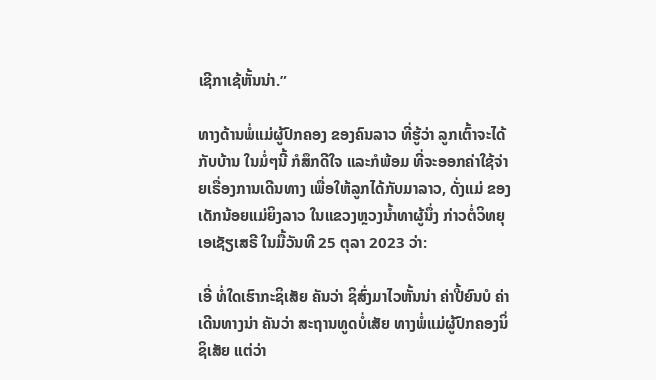ເຊີກາເຊ້ຫັ້ນນ່າ.”

ທາງດ້ານພໍ່ແມ່ຜູ້ປົກຄອງ ຂອງຄົນລາວ ທີ່ຮູ້ວ່າ ລູກເຕົ້າຈະໄດ້ກັບບ້ານ ໃນມໍ່ໆນີ້ ກໍສຶກດີໃຈ ແລະກໍພ້ອມ ທີ່ຈະອອກຄ່າໃຊ້ຈ່າຍເຣື່ອງການເດີນທາງ ເພື່ອໃຫ້ລູກໄດ້ກັບມາລາວ, ດັ່ງແມ່ ຂອງເດັກນ້ອຍແມ່ຍິງລາວ ໃນແຂວງຫຼວງນໍ້າທາຜູ້ນຶ່ງ ກ່າວຕໍ່ວິທຍຸເອເຊັຽເສຣີ ໃນມື້ວັນທີ 25 ຕຸລາ 2023 ວ່າ:

ເອີ່ ທໍ່ໃດເຮົາກະຊິເສັຍ ຄັນວ່າ ຊິສົ່ງມາໄວຫັ້ນນ່າ ຄ່າປີ້ຍົນບໍ ຄ່າເດີນທາງນ່າ ຄັນວ່າ ສະຖານທູດບໍ່ເສັຍ ທາງພໍ່ແມ່ຜູ້ປົກຄອງນິ່ ຊິເສັຍ ແຕ່ວ່າ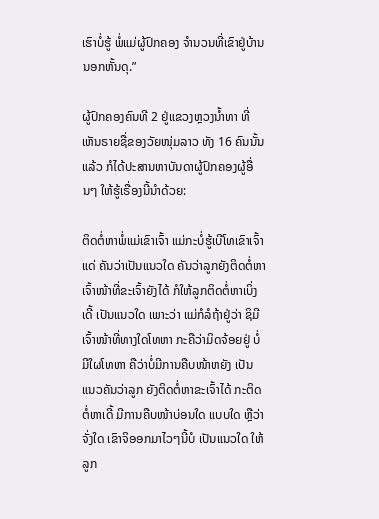ເຮົາບໍ່ຮູ້ ພໍ່ແມ່ຜູ້ປົກຄອງ ຈໍານວນທີ່ເຂົາຢູ່ບ້ານນອກຫັ້ນດຸ.”

ຜູ້ປົກຄອງຄົນທີ 2 ຢູ່ແຂວງຫຼວງນໍ້າທາ ທີ່ເຫັນຣາຍຊື່ຂອງວັຍໜຸ່ມລາວ ທັງ 16 ຄົນນັ້ນແລ້ວ ກໍໄດ້ປະສານຫາບັນດາຜູ້ປົກຄອງຜູ້ອື່ນໆ ໃຫ້ຮູ້ເຣື່ອງນີ້ນໍາດ້ວຍ:

ຕິດຕໍ່ຫາພໍ່ແມ່ເຂົາເຈົ້າ ແມ່ກະບໍ່ຮູ້ເບີໂທເຂົາເຈົ້າແດ່ ຄັນວ່າເປັນແນວໃດ ຄັນວ່າລູກຍັງຕິດຕໍ່ຫາເຈົ້າໜ້າທີ່ຂະເຈົ້າຍັງໄດ້ ກໍໃຫ້ລູກຕິດຕໍ່ຫາເບິ່ງເດີ້ ເປັນແນວໃດ ເພາະວ່າ ແມ່ກໍລໍຖ້າຢູ່ວ່າ ຊິມີເຈົ້າໜ້າທີ່ທາງໃດໂທຫາ ກະຄືວ່າມິດຈ້ອຍຢູ່ ບໍ່ມີໃຜໂທຫາ ຄືວ່າບໍ່ມີການຄືບໜ້າຫຍັງ ເປັນແນວຄັນວ່າລູກ ຍັງຕິດຕໍ່ຫາຂະເຈົ້າໄດ້ ກະຕິດຕໍ່ຫາເດີ້ ມີການຄືບໜ້າບ່ອນໃດ ແບບໃດ ຫຼືວ່າ ຈັ່ງໃດ ເຂົາຈິອອກມາໄວໆນີ້ບໍ ເປັນແນວໃດ ໃຫ້ລູກ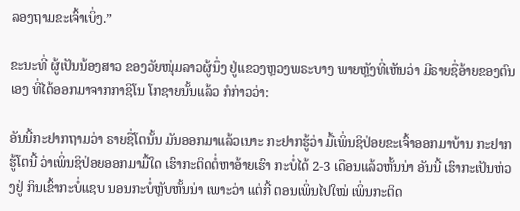ລອງຖາມຂະເຈົ້າເບິ່ງ.”

ຂະນະທີ່ ຜູ້ເປັນນ້ອງສາວ ຂອງວັຍໜຸ່ມລາວຜູ້ນຶ່ງ ຢູ່ແຂວງຫຼວງພຣະບາງ ພາຍຫຼັງທີ່ເຫັນວ່າ ມີຣາຍຊື່ອ້າຍຂອງຕົນເອງ ທີ່ໄດ້ອອກມາຈາກກາຊິໂນ ໂກຊາຍນັ້ນແລ້ວ ກໍກ່າວວ່າ:

ອັນນີ້ກະຢາກຖາມວ່າ ຣາຍຊື່ໂຕນັ້ນ ມັນອອກມາແລ້ວເນາະ ກະຢາກຮູ້ວ່າ ມື້ເພິ່ນຊິປ່ອຍຂະເຈົ້າອອກມາບ້ານ ກະຢາກຮູ້ໂຕນີ້ ວ່າເພິ່ນຊິປ່ອຍອອກມາມື້ໃດ ເຮົາກະຕິດຕໍ່ຫາອ້າຍເຮົາ ກະບໍ່ໄດ້ 2-3 ເດືອນແລ້ວຫັ້ນນ່າ ອັນນີ້ ເຮົາກະເປັນຫ່ວງຢູ່ ກິນເຂົ້າກະບໍ່ແຊບ ນອນກະບໍ່ຫຼັບຫັ້ນນ່າ ເພາະວ່າ ແຕ່ກີ້ ຕອນເພິ່ນໄປໃໝ່ ເພິ່ນກະຕິດ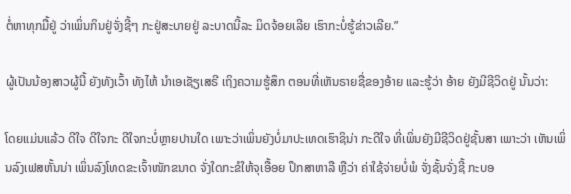ຕໍ່ຫາທຸກມື້ຢູ່ ວ່າເພິ່ນກິນຢູ່ຈັ່ງຊີ້ໆ ກະຢູ່ສະບາຍຢູ່ ລະບາດນີ້ລະ ມິດຈ້ອຍເລີຍ ເຮົາກະບໍ່ຮູ້ຂ່າວເລີຍ.”

ຜູ້ເປັນນ້ອງສາວຜູ້ນີ້ ຍັງທັງເວົ້າ ທັງໄຫ້ ນໍາເອເຊັຽເສຣີ ເຖິງຄວາມຮູ້ສຶກ ຕອນທີ່ເຫັນຣາຍຊື່ຂອງອ້າຍ ແລະຮູ້ວ່າ ອ້າຍ ຍັງມີຊີວິດຢູ່ ນັ້ນວ່າ:

ໂດຍແມ່ນແລ້ວ ດີໃຈ ດີໃຈກະ ດີໃຈກະບໍ່ຫຼາຍປານໃດ ເພາະວ່າເພິ່ນຍັງບໍ່ມາປະເທດເຮົາຊິນ່າ ກະດີໃຈ ທີ່ເພິ່ນຍັງມີຊີວິດຢູ່ຊັ້ນສາ ເພາະວ່າ ເຫັນເພິ່ນລົງເຟສຫັ້ນນ່າ ເພິ່ນລົງໂທດຂະເຈົ້າໜັກຂນາດ ຈັ່ງໃດກະຂໍໃຫ້ຈຸເອື້ອຍ ປຶກສາຫາລື ຫຼືວ່າ ຄ່າໃຊ້ຈ່າຍບໍ່ພໍ ຈັ່ງຊັ້ນຈັ່ງຊີ້ ກະບອ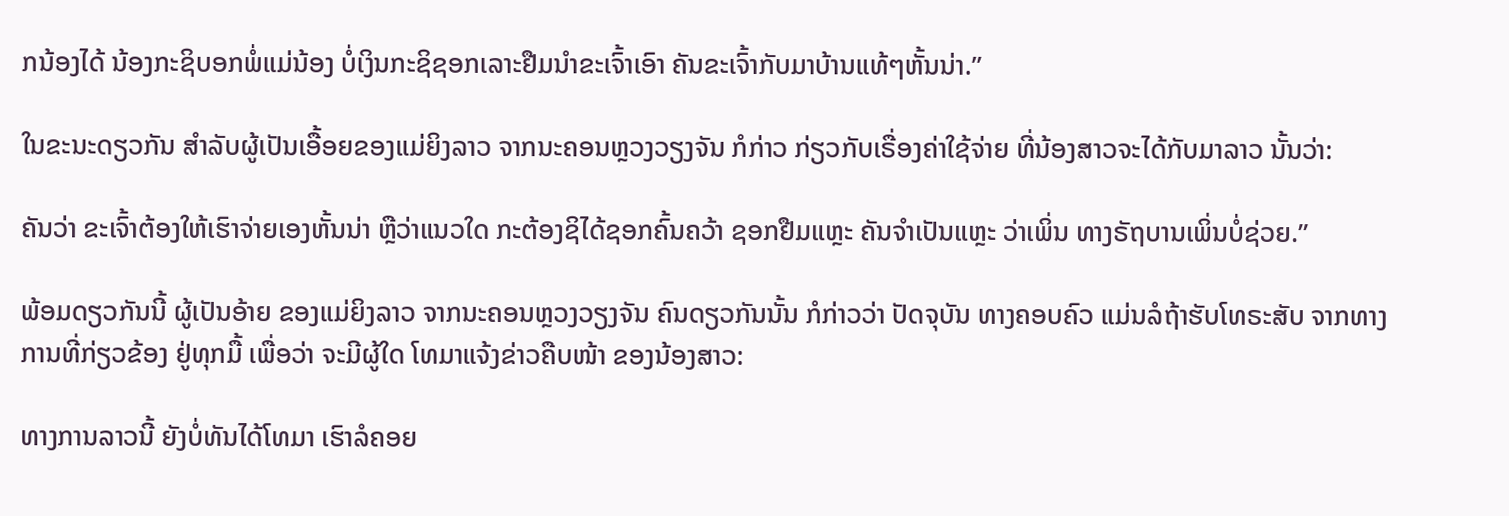ກນ້ອງໄດ້ ນ້ອງກະຊິບອກພໍ່ແມ່ນ້ອງ ບໍ່ເງິນກະຊິຊອກເລາະຢືມນໍາຂະເຈົ້າເອົາ ຄັນຂະເຈົ້າກັບມາບ້ານແທ້ໆຫັ້ນນ່າ.”

ໃນຂະນະດຽວກັນ ສໍາລັບຜູ້ເປັນເອື້ອຍຂອງແມ່ຍິງລາວ ຈາກນະຄອນຫຼວງວຽງຈັນ ກໍກ່າວ ກ່ຽວກັບເຣື່ອງຄ່າໃຊ້ຈ່າຍ ທີ່ນ້ອງສາວຈະໄດ້ກັບມາລາວ ນັ້ນວ່າ:

ຄັນວ່າ ຂະເຈົ້າຕ້ອງໃຫ້ເຮົາຈ່າຍເອງຫັ້ນນ່າ ຫຼືວ່າແນວໃດ ກະຕ້ອງຊິໄດ້ຊອກຄົ້ນຄວ້າ ຊອກຢືມແຫຼະ ຄັນຈໍາເປັນແຫຼະ ວ່າເພິ່ນ ທາງຣັຖບານເພິ່ນບໍ່ຊ່ວຍ.”

ພ້ອມດຽວກັນນີ້ ຜູ້ເປັນອ້າຍ ຂອງແມ່ຍິງລາວ ຈາກນະຄອນຫຼວງວຽງຈັນ ຄົນດຽວກັນນັ້ນ ກໍກ່າວວ່າ ປັດຈຸບັນ ທາງຄອບຄົວ ແມ່ນລໍຖ້າຮັບໂທຣະສັບ ຈາກທາງການທີ່ກ່ຽວຂ້ອງ ຢູ່ທຸກມື້ ເພື່ອວ່າ ຈະມີຜູ້ໃດ ໂທມາແຈ້ງຂ່າວຄືບໜ້າ ຂອງນ້ອງສາວ:

ທາງການລາວນີ້ ຍັງບໍ່ທັນໄດ້ໂທມາ ເຮົາລໍຄອຍ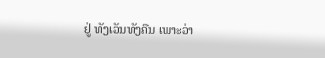ຢູ່ ທັງເວັນທັງຄືນ ເພາະວ່າ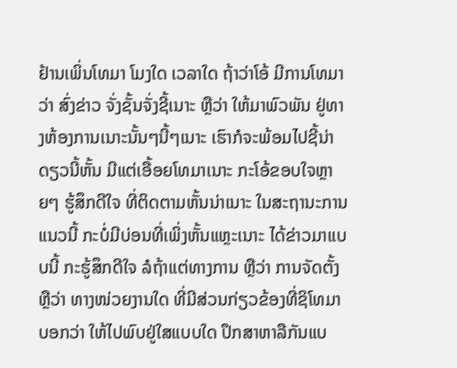ຢ້ານເພິ່ນໂທມາ ໂມງໃດ ເວລາໃດ ຖ້າວ່າໂອ້ ມີການໂທມາວ່າ ສົ່ງຂ່າວ ຈັ່ງຊັ້ນຈັ່ງຊີ້ເນາະ ຫຼືວ່າ ໃຫ້ມາພົວພັນ ຢູ່ທາງຫ້ອງການເນາະນັ້ນໆນີ້ໆເນາະ ເຮົາກໍຈະພ້ອມໄປຊີ້ນ່າ ດຽວນີ້ຫັ້ນ ມີແຕ່ເອື້ອຍໂທມາເນາະ ກະໂອ້ຂອບໃຈຫຼາຍໆ ຮູ້ສຶກດີໃຈ ທີ່ຕິດຕາມຫັ້ນນ່າເນາະ ໃນສະຖານະການແນວນີ້ ກະບໍ່ມີບ່ອນທີ່ເພິ່ງຫັ້ນແຫຼະເນາະ ໄດ້ຂ່າວມາແບບນີ້ ກະຮູ້ສຶກດີໃຈ ລໍຖ້າແຕ່ທາງການ ຫຼືວ່າ ການຈັດຕັ້ງ ຫຼືວ່າ ທາງໜ່ວຍງານໃດ ທີ່ມີສ່ວນກ່ຽວຂ້ອງທີ່ຊິໂທມາ ບອກວ່າ ໃຫ້ໄປພົບຢູ່ໃສແບບໃດ ປຶກສາຫາລືກັນແບ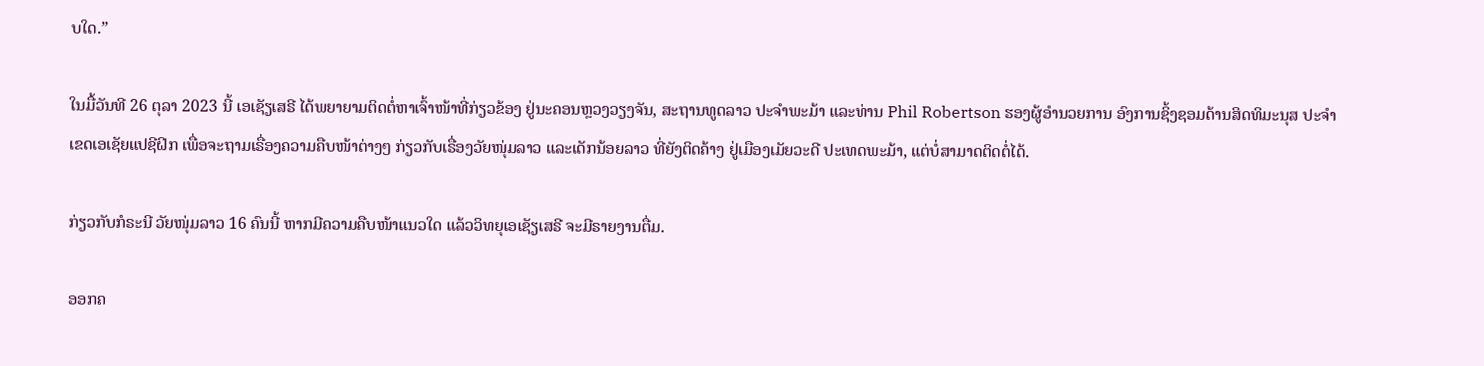ບໃດ.”

ໃນມື້ວັນທີ 26 ຕຸລາ 2023 ນີ້ ເອເຊັຽເສຣີ ໄດ້ພຍາຍາມຕິດຕໍ່ຫາເຈົ້າໜ້າທີ່ກ່ຽວຂ້ອງ ຢູ່ນະຄອນຫຼວງວຽງຈັນ, ສະຖານທູດລາວ ປະຈໍາພະມ້າ ແລະທ່ານ Phil Robertson ຮອງຜູ້ອໍານວຍການ ອົງການຊິ້ງຊອມດ້ານສິດທິມະນຸສ ປະຈໍາເຂດເອເຊັຍແປຊີຝິກ ເພື່ອຈະຖາມເຣື່ອງຄວາມຄືບໜ້າຕ່າງໆ ກ່ຽວກັບເຣື່ອງວັຍໜຸ່ມລາວ ແລະເດັກນ້ອຍລາວ ທີ່ຍັງຕິດຄ້າງ ຢູ່ເມືອງເມັຍວະດີ ປະເທດພະມ້າ, ແຕ່ບໍ່ສາມາດຕິດຕໍ່ໄດ້.

ກ່ຽວກັບກໍຣະນີ ວັຍໜຸ່ມລາວ 16 ຄົນນີ້ ຫາກມີຄວາມຄືບໜ້າແນວໃດ ແລ້ວວິທຍຸເອເຊັຽເສຣີ ຈະມີຣາຍງານຕື່ມ.

ອອກຄ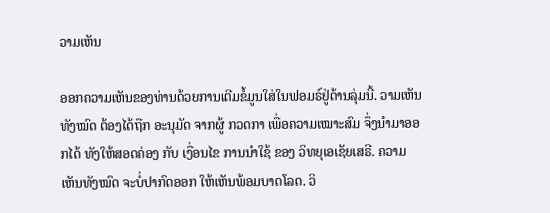ວາມເຫັນ

ອອກຄວາມເຫັນຂອງທ່ານດ້ວຍການເຕີມຂໍ້ມູນໃສ່ໃນຟອມຣ໌ຢູ່ດ້ານລຸ່ມນີ້. ວາມເຫັນທັງໝົດ ຕ້ອງໄດ້ຖືກ ອະນຸມັດ ຈາກຜູ້ ກວດກາ ເພື່ອຄວາມເໝາະສົມ ຈຶ່ງນໍາມາອອກໄດ້ ທັງໃຫ້ສອດຄ່ອງ ກັບ ເງື່ອນໄຂ ການນຳໃຊ້ ຂອງ ວິທຍຸເອເຊັຍເສຣີ. ຄວາມເຫັນທັງໝົດ ຈະບໍ່ປາກົດອອກ ໃຫ້ເຫັນພ້ອມບາດໂລດ. ວິ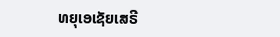ທຍຸເອເຊັຍເສຣີ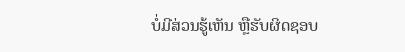ບໍ່ມີສ່ວນຮູ້ເຫັນ ຫຼືຮັບຜິດຊອບ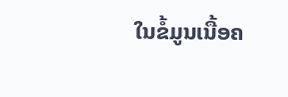ໃນຂໍ້ມູນເນື້ອຄ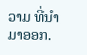ວາມ ທີ່ນໍາມາອອກ.